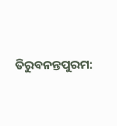ତିରୁବନନ୍ତପୁରମ: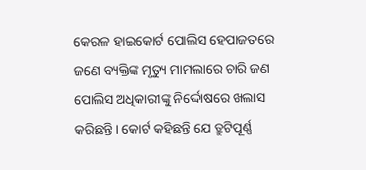କେରଳ ହାଇକୋର୍ଟ ପୋଲିସ ହେପାଜତରେ ଜଣେ ବ୍ୟକ୍ତିଙ୍କ ମୃତ୍ୟୁ ମାମଲାରେ ଚାରି ଜଣ ପୋଲିସ ଅଧିକାରୀଙ୍କୁ ନିର୍ଦ୍ଦୋଷରେ ଖଲାସ କରିଛନ୍ତି। କୋର୍ଟ କହିଛନ୍ତି ଯେ ତ୍ରୁଟିପୂର୍ଣ୍ଣ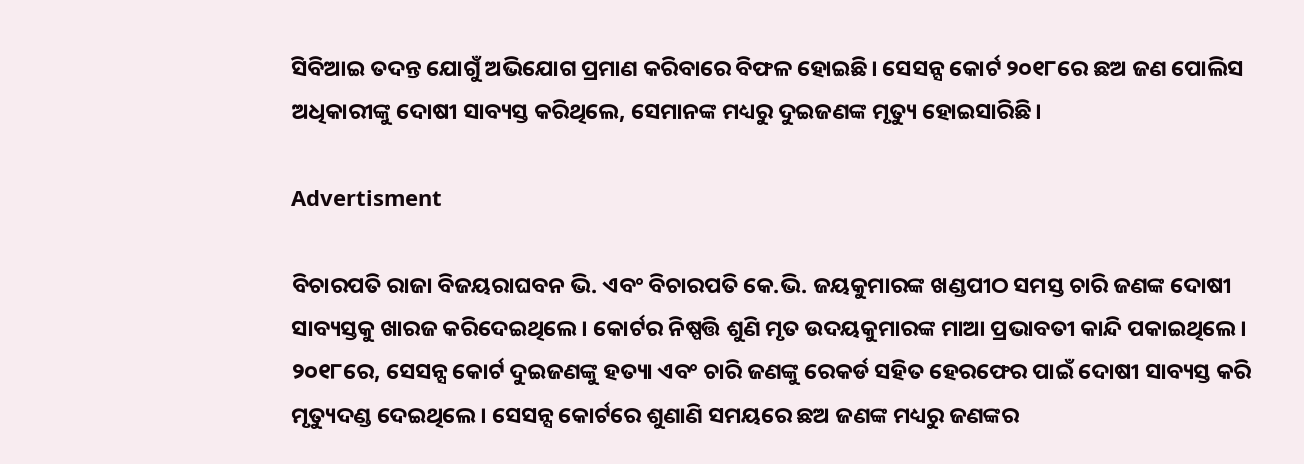ସିବିଆଇ ତଦନ୍ତ ଯୋଗୁଁ ଅଭିଯୋଗ ପ୍ରମାଣ କରିବାରେ ବିଫଳ ହୋଇଛି। ସେସନ୍ସ କୋର୍ଟ ୨୦୧୮ରେ ଛଅ ଜଣ ପୋଲିସ ଅଧିକାରୀଙ୍କୁ ଦୋଷୀ ସାବ୍ୟସ୍ତ କରିଥିଲେ, ସେମାନଙ୍କ ମଧ୍ୟରୁ ଦୁଇଜଣଙ୍କ ମୃତ୍ୟୁ ହୋଇସାରିଛି।

Advertisment

ବିଚାରପତି ରାଜା ବିଜୟରାଘବନ ଭି. ଏବଂ ବିଚାରପତି କେ.ଭି. ଜୟକୁମାରଙ୍କ ଖଣ୍ଡପୀଠ ସମସ୍ତ ଚାରି ଜଣଙ୍କ ଦୋଷୀ ସାବ୍ୟସ୍ତକୁ ଖାରଜ କରିଦେଇଥିଲେ। କୋର୍ଟର ନିଷ୍ପତ୍ତି ଶୁଣି ମୃତ ଉଦୟକୁମାରଙ୍କ ମାଆ ପ୍ରଭାବତୀ କାନ୍ଦି ପକାଇଥିଲେ। ୨୦୧୮ରେ, ସେସନ୍ସ କୋର୍ଟ ଦୁଇଜଣଙ୍କୁ ହତ୍ୟା ଏବଂ ଚାରି ଜଣଙ୍କୁ ରେକର୍ଡ ସହିତ ହେରଫେର ପାଇଁ ଦୋଷୀ ସାବ୍ୟସ୍ତ କରି ମୃତ୍ୟୁଦଣ୍ଡ ଦେଇଥିଲେ। ସେସନ୍ସ କୋର୍ଟରେ ଶୁଣାଣି ସମୟରେ ଛଅ ଜଣଙ୍କ ମଧ୍ୟରୁ ଜଣଙ୍କର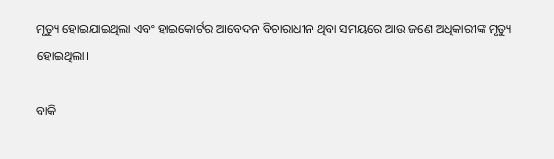ମୃତ୍ୟୁ ହୋଇଯାଇଥିଲା ଏବଂ ହାଇକୋର୍ଟର ଆବେଦନ ବିଚାରାଧୀନ ଥିବା ସମୟରେ ଆଉ ଜଣେ ଅଧିକାରୀଙ୍କ ମୃତ୍ୟୁ ହୋଇଥିଲା।

ବାକି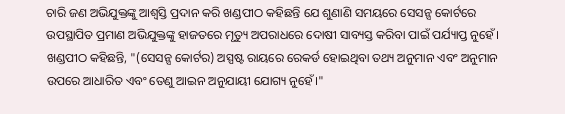ଚାରି ଜଣ ଅଭିଯୁକ୍ତଙ୍କୁ ଆଶ୍ୱସ୍ତି ପ୍ରଦାନ କରି ଖଣ୍ଡପୀଠ କହିଛନ୍ତି ଯେ ଶୁଣାଣି ସମୟରେ ସେସନ୍ସ କୋର୍ଟରେ ଉପସ୍ଥାପିତ ପ୍ରମାଣ ଅଭିଯୁକ୍ତଙ୍କୁ ହାଜତରେ ମୃତ୍ୟୁ ଅପରାଧରେ ଦୋଷୀ ସାବ୍ୟସ୍ତ କରିବା ପାଇଁ ପର୍ଯ୍ୟାପ୍ତ ନୁହେଁ। ଖଣ୍ଡପୀଠ କହିଛନ୍ତି, "(ସେସନ୍ସ କୋର୍ଟର) ଅସ୍ପଷ୍ଟ ରାୟରେ ରେକର୍ଡ ହୋଇଥିବା ତଥ୍ୟ ଅନୁମାନ ଏବଂ ଅନୁମାନ ଉପରେ ଆଧାରିତ ଏବଂ ତେଣୁ ଆଇନ ଅନୁଯାୟୀ ଯୋଗ୍ୟ ନୁହେଁ।"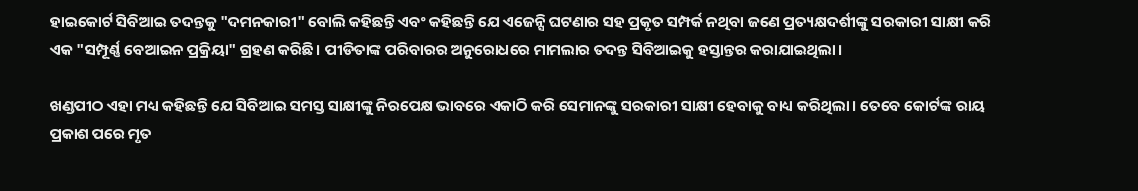ହାଇକୋର୍ଟ ସିବିଆଇ ତଦନ୍ତକୁ "ଦମନକାରୀ" ବୋଲି କହିଛନ୍ତି ଏବଂ କହିଛନ୍ତି ଯେ ଏଜେନ୍ସି ଘଟଣାର ସହ ପ୍ରକୃତ ସମ୍ପର୍କ ନଥିବା ଜଣେ ପ୍ରତ୍ୟକ୍ଷଦର୍ଶୀଙ୍କୁ ସରକାରୀ ସାକ୍ଷୀ କରି ଏକ "ସମ୍ପୂର୍ଣ୍ଣ ବେଆଇନ ପ୍ରକ୍ରିୟା" ଗ୍ରହଣ କରିଛି। ପୀଡିତାଙ୍କ ପରିବାରର ଅନୁରୋଧରେ ମାମଲାର ତଦନ୍ତ ସିବିଆଇକୁ ହସ୍ତାନ୍ତର କରାଯାଇଥିଲା।

ଖଣ୍ଡପୀଠ ଏହା ମଧ୍ୟ କହିଛନ୍ତି ଯେ ସିବିଆଇ ସମସ୍ତ ସାକ୍ଷୀଙ୍କୁ ନିରପେକ୍ଷ ଭାବରେ ଏକାଠି କରି ସେମାନଙ୍କୁ ସରକାରୀ ସାକ୍ଷୀ ହେବାକୁ ବାଧ୍ୟ କରିଥିଲା। ତେବେ କୋର୍ଟଙ୍କ ରାୟ ପ୍ରକାଶ ପରେ ମୃତ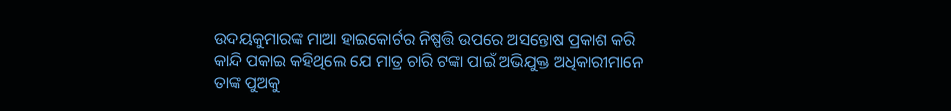ଉଦୟକୁମାରଙ୍କ ମାଆ ହାଇକୋର୍ଟର ନିଷ୍ପତ୍ତି ଉପରେ ଅସନ୍ତୋଷ ପ୍ରକାଶ କରି କାନ୍ଦି ପକାଇ କହିଥିଲେ ଯେ ମାତ୍ର ଚାରି ଟଙ୍କା ପାଇଁ ଅଭିଯୁକ୍ତ ଅଧିକାରୀମାନେ ତାଙ୍କ ପୁଅକୁ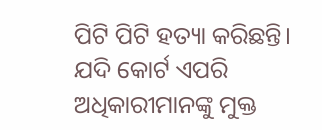ପିଟି ପିଟି ହତ୍ୟା କରିଛନ୍ତି। ଯଦି କୋର୍ଟ ଏପରି ଅଧିକାରୀମାନଙ୍କୁ ମୁକ୍ତ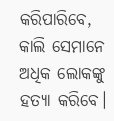କରିପାରିବେ, କାଲି ସେମାନେ ଅଧିକ ଲୋକଙ୍କୁ ହତ୍ୟା କରିବେ।